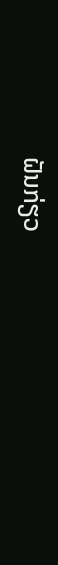ຝັນກ່ຽວ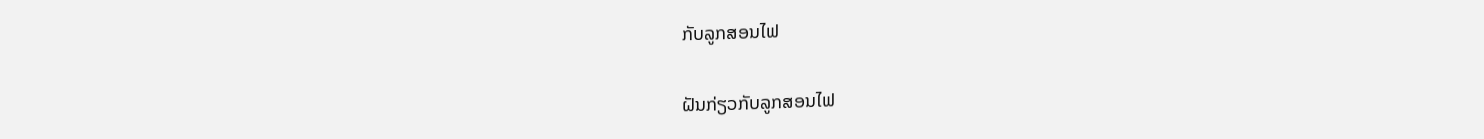ກັບລູກສອນໄຟ

ຝັນກ່ຽວກັບລູກສອນໄຟ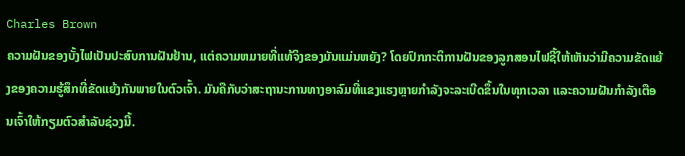Charles Brown
ຄວາມຝັນຂອງບັ້ງໄຟເປັນປະສົບການຝັນຢ້ານ, ແຕ່ຄວາມຫມາຍທີ່ແທ້ຈິງຂອງມັນແມ່ນຫຍັງ? ໂດຍປົກກະຕິການຝັນຂອງລູກສອນໄຟຊີ້ໃຫ້ເຫັນວ່າມີຄວາມຂັດແຍ້ງຂອງຄວາມຮູ້ສຶກທີ່ຂັດແຍ້ງກັນພາຍໃນຕົວເຈົ້າ. ມັນຄືກັບວ່າສະຖານະການທາງອາລົມທີ່ແຂງແຮງຫຼາຍກຳລັງຈະລະເບີດຂຶ້ນໃນທຸກເວລາ ແລະຄວາມຝັນກຳລັງເຕືອນເຈົ້າໃຫ້ກຽມຕົວສຳລັບຊ່ວງນີ້.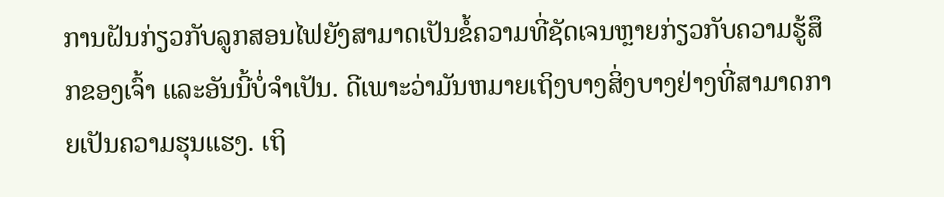ການຝັນກ່ຽວກັບລູກສອນໄຟຍັງສາມາດເປັນຂໍ້ຄວາມທີ່ຊັດເຈນຫຼາຍກ່ຽວກັບຄວາມຮູ້ສຶກຂອງເຈົ້າ ແລະອັນນີ້ບໍ່ຈຳເປັນ. ດີເພາະວ່າມັນຫມາຍເຖິງບາງສິ່ງບາງຢ່າງທີ່ສາມາດກາຍເປັນຄວາມຮຸນແຮງ. ເຖິ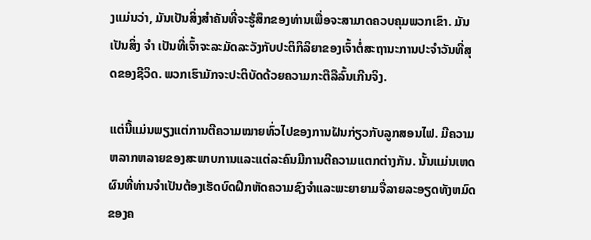ງແມ່ນວ່າ, ມັນເປັນສິ່ງສໍາຄັນທີ່ຈະຮູ້ສຶກຂອງທ່ານເພື່ອຈະສາມາດຄວບຄຸມພວກເຂົາ. ມັນເປັນສິ່ງ ຈຳ ເປັນທີ່ເຈົ້າຈະລະມັດລະວັງກັບປະຕິກິລິຍາຂອງເຈົ້າຕໍ່ສະຖານະການປະຈໍາວັນທີ່ສຸດຂອງຊີວິດ. ພວກເຮົາມັກຈະປະຕິບັດດ້ວຍຄວາມກະຕືລືລົ້ນເກີນຈິງ.

ແຕ່ນີ້ແມ່ນພຽງແຕ່ການຕີຄວາມໝາຍທົ່ວໄປຂອງການຝັນກ່ຽວກັບລູກສອນໄຟ. ມີຄວາມຫລາກຫລາຍຂອງສະພາບການແລະແຕ່ລະຄົນມີການຕີຄວາມແຕກຕ່າງກັນ. ນັ້ນແມ່ນເຫດຜົນທີ່ທ່ານຈໍາເປັນຕ້ອງເຮັດບົດຝຶກຫັດຄວາມຊົງຈໍາແລະພະຍາຍາມຈື່ລາຍລະອຽດທັງຫມົດຂອງຄ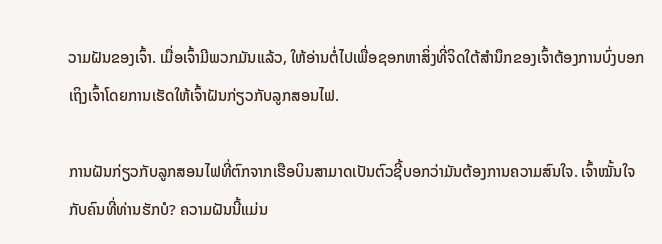ວາມຝັນຂອງເຈົ້າ. ເມື່ອເຈົ້າມີພວກມັນແລ້ວ, ໃຫ້ອ່ານຕໍ່ໄປເພື່ອຊອກຫາສິ່ງທີ່ຈິດໃຕ້ສຳນຶກຂອງເຈົ້າຕ້ອງການບົ່ງບອກເຖິງເຈົ້າໂດຍການເຮັດໃຫ້ເຈົ້າຝັນກ່ຽວກັບລູກສອນໄຟ.

ການຝັນກ່ຽວກັບລູກສອນໄຟທີ່ຕົກຈາກເຮືອບິນສາມາດເປັນຕົວຊີ້ບອກວ່າມັນຕ້ອງການຄວາມສົນໃຈ. ເຈົ້າໝັ້ນໃຈກັບຄົນທີ່ທ່ານຮັກບໍ? ຄວາມຝັນນີ້ແມ່ນ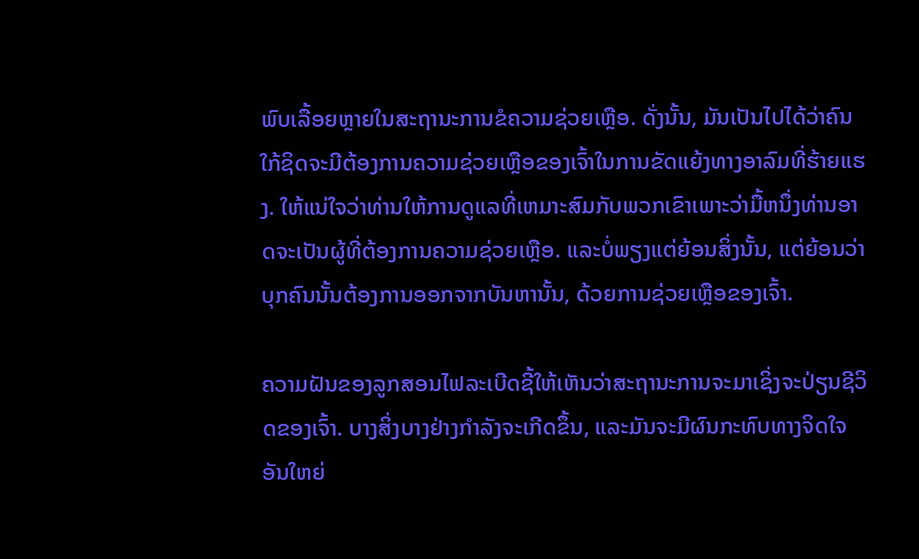ພົບເລື້ອຍຫຼາຍໃນສະຖານະການຂໍຄວາມຊ່ວຍເຫຼືອ. ດັ່ງນັ້ນ, ມັນເປັນໄປໄດ້ວ່າຄົນໃກ້ຊິດຈະມີຕ້ອງການຄວາມຊ່ວຍເຫຼືອຂອງເຈົ້າໃນການຂັດແຍ້ງທາງອາລົມທີ່ຮ້າຍແຮງ. ໃຫ້ແນ່ໃຈວ່າທ່ານໃຫ້ການດູແລທີ່ເຫມາະສົມກັບພວກເຂົາເພາະວ່າມື້ຫນຶ່ງທ່ານອາດຈະເປັນຜູ້ທີ່ຕ້ອງການຄວາມຊ່ວຍເຫຼືອ. ແລະບໍ່ພຽງແຕ່ຍ້ອນສິ່ງນັ້ນ, ແຕ່ຍ້ອນວ່າບຸກຄົນນັ້ນຕ້ອງການອອກຈາກບັນຫານັ້ນ, ດ້ວຍການຊ່ວຍເຫຼືອຂອງເຈົ້າ.

ຄວາມຝັນຂອງລູກສອນໄຟລະເບີດຊີ້ໃຫ້ເຫັນວ່າສະຖານະການຈະມາເຊິ່ງຈະປ່ຽນຊີວິດຂອງເຈົ້າ. ບາງສິ່ງບາງຢ່າງກໍາລັງຈະເກີດຂຶ້ນ, ແລະມັນຈະມີຜົນກະທົບທາງຈິດໃຈອັນໃຫຍ່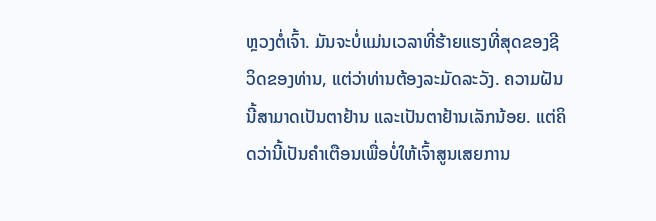ຫຼວງຕໍ່ເຈົ້າ. ມັນຈະບໍ່ແມ່ນເວລາທີ່ຮ້າຍແຮງທີ່ສຸດຂອງຊີວິດຂອງທ່ານ, ແຕ່ວ່າທ່ານຕ້ອງລະມັດລະວັງ. ຄວາມຝັນນີ້ສາມາດເປັນຕາຢ້ານ ແລະເປັນຕາຢ້ານເລັກນ້ອຍ. ແຕ່ຄິດວ່ານີ້ເປັນຄໍາເຕືອນເພື່ອບໍ່ໃຫ້ເຈົ້າສູນເສຍການ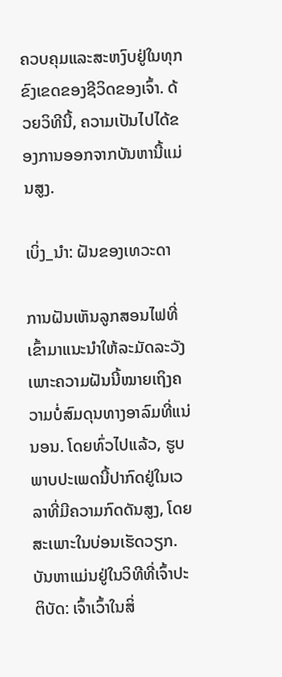ຄວບຄຸມແລະສະຫງົບຢູ່ໃນທຸກຂົງເຂດຂອງຊີວິດຂອງເຈົ້າ. ດ້ວຍວິທີນີ້, ຄວາມເປັນໄປໄດ້ຂອງການອອກຈາກບັນຫານີ້ແມ່ນສູງ.

ເບິ່ງ_ນຳ: ຝັນຂອງເທວະດາ

ການຝັນເຫັນລູກສອນໄຟທີ່ເຂົ້າມາແນະນຳໃຫ້ລະມັດລະວັງ ເພາະຄວາມຝັນນີ້ໝາຍເຖິງຄວາມບໍ່ສົມດຸນທາງອາລົມທີ່ແນ່ນອນ. ໂດຍທົ່ວໄປແລ້ວ, ຮູບພາບປະເພດນີ້ປາກົດຢູ່ໃນເວລາທີ່ມີຄວາມກົດດັນສູງ, ໂດຍສະເພາະໃນບ່ອນເຮັດວຽກ. ບັນຫາແມ່ນຢູ່ໃນວິທີທີ່ເຈົ້າປະຕິບັດ: ເຈົ້າເວົ້າໃນສິ່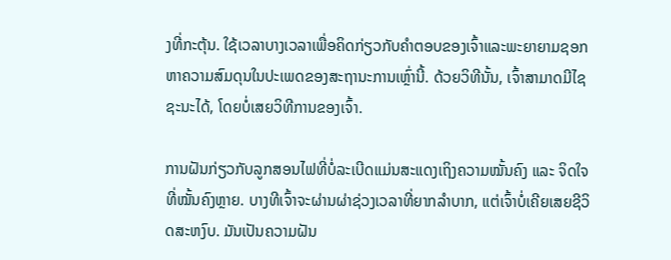ງທີ່ກະຕຸ້ນ. ໃຊ້ເວລາບາງເວລາເພື່ອຄິດກ່ຽວກັບຄໍາຕອບຂອງເຈົ້າແລະພະຍາຍາມຊອກຫາຄວາມສົມດຸນໃນປະເພດຂອງສະຖານະການເຫຼົ່ານີ້. ດ້ວຍວິທີນັ້ນ, ເຈົ້າສາມາດມີໄຊຊະນະໄດ້, ໂດຍບໍ່ເສຍວິທີການຂອງເຈົ້າ.

ການຝັນກ່ຽວກັບລູກສອນໄຟທີ່ບໍ່ລະເບີດແມ່ນສະແດງເຖິງຄວາມໝັ້ນຄົງ ແລະ ຈິດໃຈທີ່ໝັ້ນຄົງຫຼາຍ. ບາງທີເຈົ້າຈະຜ່ານຜ່າຊ່ວງເວລາທີ່ຍາກລຳບາກ, ແຕ່ເຈົ້າບໍ່ເຄີຍເສຍຊີວິດສະຫງົບ. ມັນເປັນຄວາມຝັນ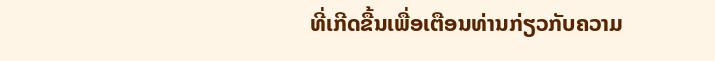ທີ່ເກີດຂື້ນເພື່ອເຕືອນທ່ານກ່ຽວກັບຄວາມ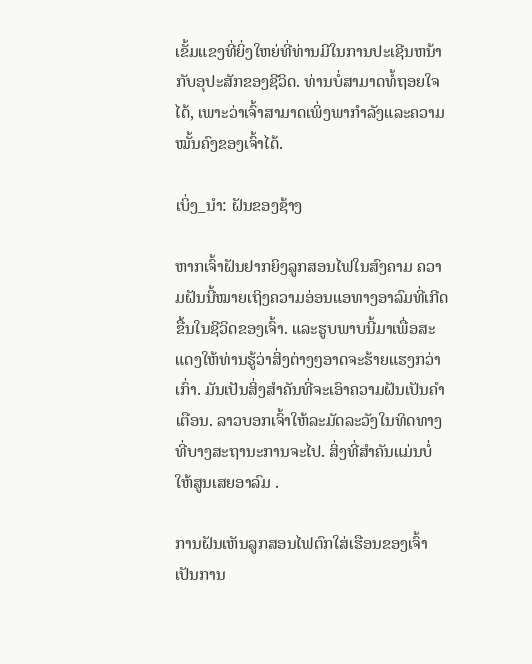ເຂັ້ມແຂງທີ່ຍິ່ງໃຫຍ່ທີ່ທ່ານມີໃນການປະເຊີນຫນ້າກັບອຸປະສັກຂອງຊີວິດ. ທ່ານບໍ່ສາມາດທໍ້ຖອຍໃຈໄດ້, ເພາະວ່າເຈົ້າສາມາດເພິ່ງພາກຳລັງແລະຄວາມໝັ້ນຄົງຂອງເຈົ້າໄດ້.

ເບິ່ງ_ນຳ: ຝັນຂອງຊ້າງ

ຫາກເຈົ້າຝັນຢາກຍິງລູກສອນໄຟໃນສົງຄາມ ຄວາມຝັນນີ້ໝາຍເຖິງຄວາມອ່ອນແອທາງອາລົມທີ່ເກີດຂື້ນໃນຊີວິດຂອງເຈົ້າ. ແລະຮູບພາບນີ້ມາເພື່ອສະແດງໃຫ້ທ່ານຮູ້ວ່າສິ່ງຕ່າງໆອາດຈະຮ້າຍແຮງກວ່າເກົ່າ. ມັນເປັນສິ່ງສໍາຄັນທີ່ຈະເອົາຄວາມຝັນເປັນຄໍາເຕືອນ. ລາວບອກເຈົ້າໃຫ້ລະມັດລະວັງໃນທິດທາງທີ່ບາງສະຖານະການຈະໄປ. ສິ່ງທີ່ສໍາຄັນແມ່ນບໍ່ໃຫ້ສູນເສຍອາລົມ .

ການຝັນເຫັນລູກສອນໄຟຕົກໃສ່ເຮືອນຂອງເຈົ້າເປັນການ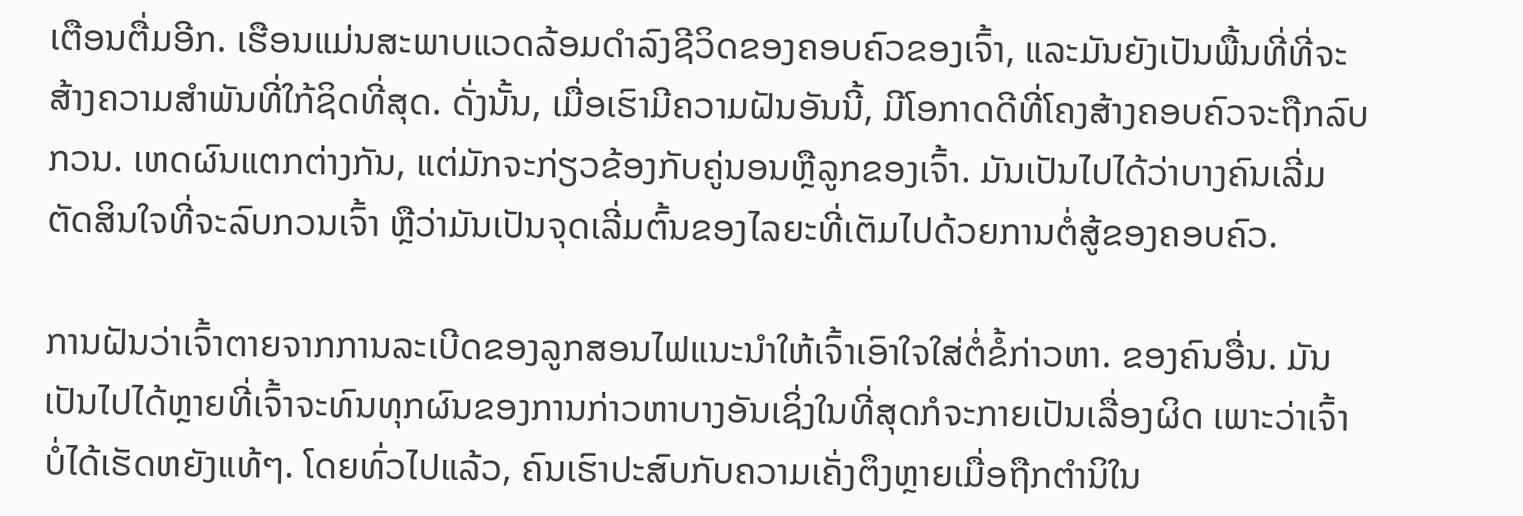ເຕືອນຕື່ມອີກ. ເຮືອນແມ່ນສະພາບແວດລ້ອມດໍາລົງຊີວິດຂອງຄອບຄົວຂອງເຈົ້າ, ແລະມັນຍັງເປັນພື້ນທີ່ທີ່ຈະສ້າງຄວາມສໍາພັນທີ່ໃກ້ຊິດທີ່ສຸດ. ດັ່ງນັ້ນ, ເມື່ອເຮົາມີຄວາມຝັນອັນນີ້, ມີໂອກາດດີທີ່ໂຄງສ້າງຄອບຄົວຈະຖືກລົບກວນ. ເຫດຜົນແຕກຕ່າງກັນ, ແຕ່ມັກຈະກ່ຽວຂ້ອງກັບຄູ່ນອນຫຼືລູກຂອງເຈົ້າ. ມັນເປັນໄປໄດ້ວ່າບາງຄົນເລີ່ມຕັດສິນໃຈທີ່ຈະລົບກວນເຈົ້າ ຫຼືວ່າມັນເປັນຈຸດເລີ່ມຕົ້ນຂອງໄລຍະທີ່ເຕັມໄປດ້ວຍການຕໍ່ສູ້ຂອງຄອບຄົວ.

ການຝັນວ່າເຈົ້າຕາຍຈາກການລະເບີດຂອງລູກສອນໄຟແນະນຳໃຫ້ເຈົ້າເອົາໃຈໃສ່ຕໍ່ຂໍ້ກ່າວຫາ. ຂອງຄົນອື່ນ. ມັນເປັນໄປໄດ້ຫຼາຍທີ່ເຈົ້າຈະທົນທຸກຜົນຂອງການກ່າວຫາບາງອັນເຊິ່ງໃນທີ່ສຸດກໍຈະກາຍເປັນເລື່ອງຜິດ ເພາະວ່າເຈົ້າບໍ່ໄດ້ເຮັດຫຍັງແທ້ໆ. ໂດຍທົ່ວໄປແລ້ວ, ຄົນເຮົາປະສົບກັບຄວາມເຄັ່ງຕຶງຫຼາຍເມື່ອຖືກຕໍານິໃນ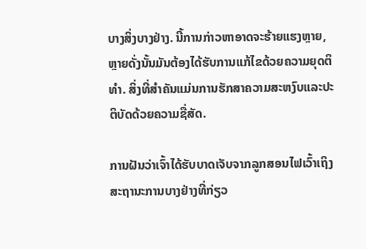ບາງສິ່ງບາງຢ່າງ. ນີ້ການກ່າວຫາອາດຈະຮ້າຍແຮງຫຼາຍ, ຫຼາຍດັ່ງນັ້ນມັນຕ້ອງໄດ້ຮັບການແກ້ໄຂດ້ວຍຄວາມຍຸດຕິທໍາ. ສິ່ງທີ່ສໍາຄັນແມ່ນການຮັກສາຄວາມສະຫງົບແລະປະຕິບັດດ້ວຍຄວາມຊື່ສັດ.

ການຝັນວ່າເຈົ້າໄດ້ຮັບບາດເຈັບຈາກລູກສອນໄຟເວົ້າເຖິງສະຖານະການບາງຢ່າງທີ່ກ່ຽວ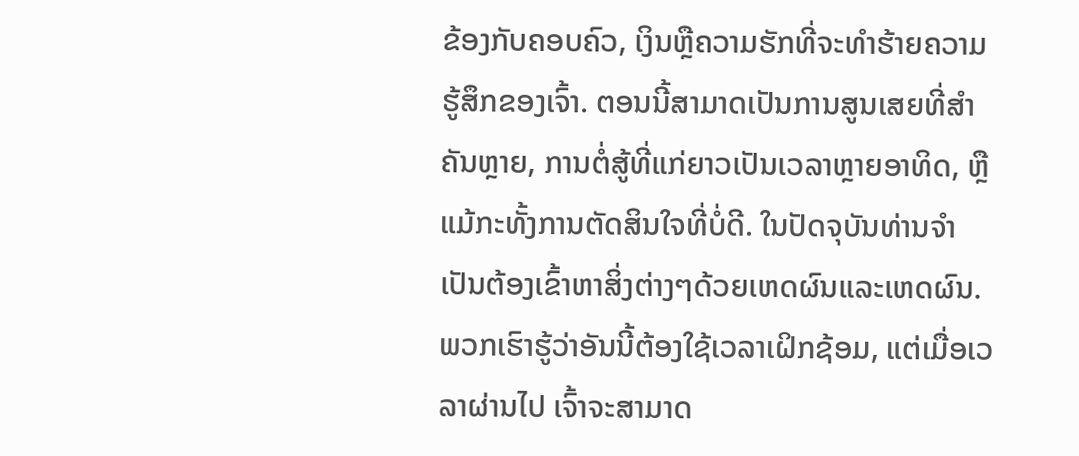ຂ້ອງກັບຄອບຄົວ, ເງິນຫຼືຄວາມຮັກທີ່ຈະທໍາຮ້າຍຄວາມຮູ້ສຶກຂອງເຈົ້າ. ຕອນນີ້ສາມາດເປັນການສູນເສຍທີ່ສໍາຄັນຫຼາຍ, ການຕໍ່ສູ້ທີ່ແກ່ຍາວເປັນເວລາຫຼາຍອາທິດ, ຫຼືແມ້ກະທັ້ງການຕັດສິນໃຈທີ່ບໍ່ດີ. ໃນປັດຈຸບັນທ່ານຈໍາເປັນຕ້ອງເຂົ້າຫາສິ່ງຕ່າງໆດ້ວຍເຫດຜົນແລະເຫດຜົນ. ພວກເຮົາຮູ້ວ່າອັນນີ້ຕ້ອງໃຊ້ເວລາເຝິກຊ້ອມ, ແຕ່ເມື່ອເວລາຜ່ານໄປ ເຈົ້າຈະສາມາດ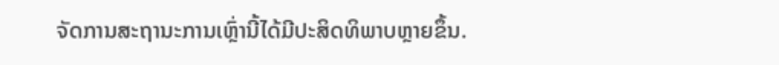ຈັດການສະຖານະການເຫຼົ່ານີ້ໄດ້ມີປະສິດທິພາບຫຼາຍຂຶ້ນ.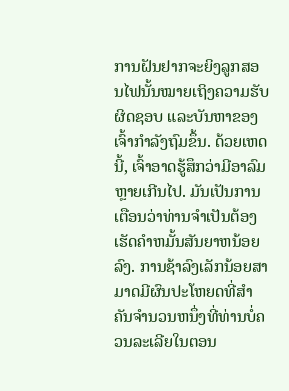ການຝັນຢາກຈະຍິງລູກສອນໄຟນັ້ນໝາຍເຖິງຄວາມຮັບຜິດຊອບ ແລະບັນຫາຂອງເຈົ້າກຳລັງຖົມຂຶ້ນ. ດ້ວຍເຫດນີ້, ເຈົ້າອາດຮູ້ສຶກວ່າມີອາລົມຫຼາຍເກີນໄປ. ມັນເປັນການເຕືອນວ່າທ່ານຈໍາເປັນຕ້ອງເຮັດຄໍາຫມັ້ນສັນຍາຫນ້ອຍລົງ. ການຊ້າລົງເລັກນ້ອຍສາມາດມີຜົນປະໂຫຍດທີ່ສໍາຄັນຈໍານວນຫນຶ່ງທີ່ທ່ານບໍ່ຄວນລະເລີຍໃນຕອນ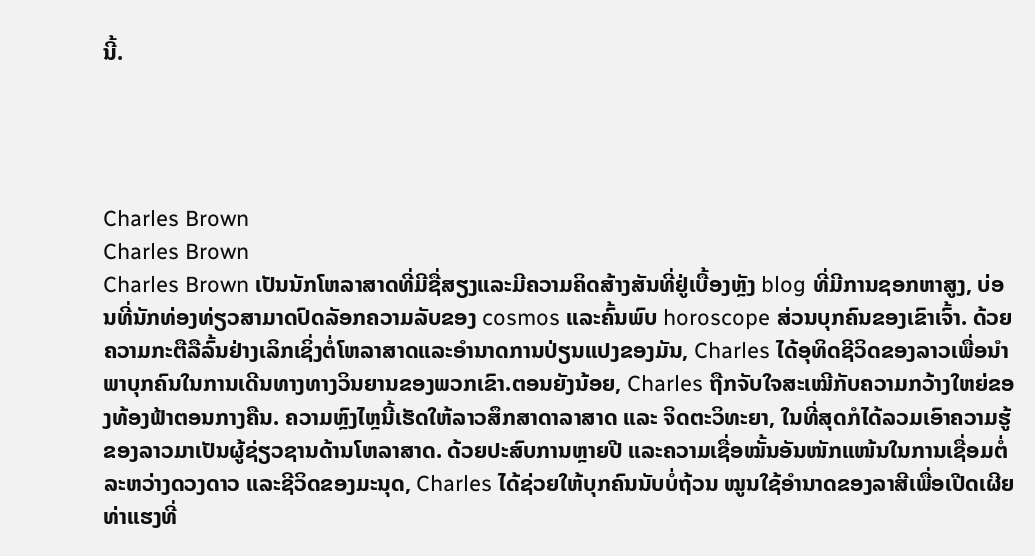ນີ້.




Charles Brown
Charles Brown
Charles Brown ເປັນນັກໂຫລາສາດທີ່ມີຊື່ສຽງແລະມີຄວາມຄິດສ້າງສັນທີ່ຢູ່ເບື້ອງຫຼັງ blog ທີ່ມີການຊອກຫາສູງ, ບ່ອນທີ່ນັກທ່ອງທ່ຽວສາມາດປົດລັອກຄວາມລັບຂອງ cosmos ແລະຄົ້ນພົບ horoscope ສ່ວນບຸກຄົນຂອງເຂົາເຈົ້າ. ດ້ວຍຄວາມກະຕືລືລົ້ນຢ່າງເລິກເຊິ່ງຕໍ່ໂຫລາສາດແລະອໍານາດການປ່ຽນແປງຂອງມັນ, Charles ໄດ້ອຸທິດຊີວິດຂອງລາວເພື່ອນໍາພາບຸກຄົນໃນການເດີນທາງທາງວິນຍານຂອງພວກເຂົາ.ຕອນຍັງນ້ອຍ, Charles ຖືກຈັບໃຈສະເໝີກັບຄວາມກວ້າງໃຫຍ່ຂອງທ້ອງຟ້າຕອນກາງຄືນ. ຄວາມຫຼົງໄຫຼນີ້ເຮັດໃຫ້ລາວສຶກສາດາລາສາດ ແລະ ຈິດຕະວິທະຍາ, ໃນທີ່ສຸດກໍໄດ້ລວມເອົາຄວາມຮູ້ຂອງລາວມາເປັນຜູ້ຊ່ຽວຊານດ້ານໂຫລາສາດ. ດ້ວຍປະສົບການຫຼາຍປີ ແລະຄວາມເຊື່ອໝັ້ນອັນໜັກແໜ້ນໃນການເຊື່ອມຕໍ່ລະຫວ່າງດວງດາວ ແລະຊີວິດຂອງມະນຸດ, Charles ໄດ້ຊ່ວຍໃຫ້ບຸກຄົນນັບບໍ່ຖ້ວນ ໝູນໃຊ້ອຳນາດຂອງລາສີເພື່ອເປີດເຜີຍທ່າແຮງທີ່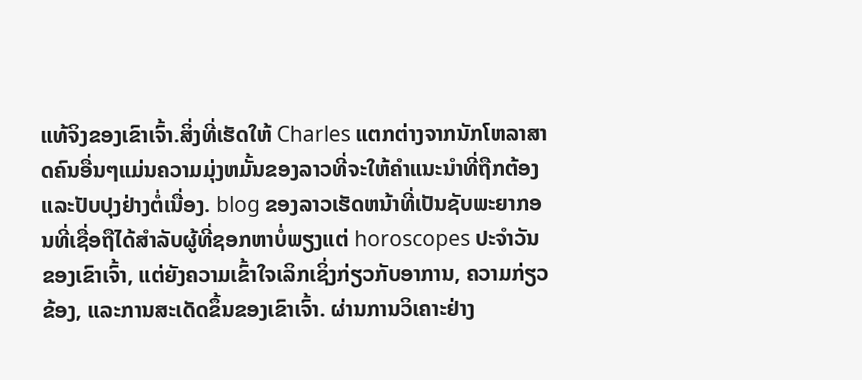ແທ້ຈິງຂອງເຂົາເຈົ້າ.ສິ່ງທີ່ເຮັດໃຫ້ Charles ແຕກຕ່າງຈາກນັກໂຫລາສາດຄົນອື່ນໆແມ່ນຄວາມມຸ່ງຫມັ້ນຂອງລາວທີ່ຈະໃຫ້ຄໍາແນະນໍາທີ່ຖືກຕ້ອງແລະປັບປຸງຢ່າງຕໍ່ເນື່ອງ. blog ຂອງລາວເຮັດຫນ້າທີ່ເປັນຊັບພະຍາກອນທີ່ເຊື່ອຖືໄດ້ສໍາລັບຜູ້ທີ່ຊອກຫາບໍ່ພຽງແຕ່ horoscopes ປະຈໍາວັນຂອງເຂົາເຈົ້າ, ແຕ່ຍັງຄວາມເຂົ້າໃຈເລິກເຊິ່ງກ່ຽວກັບອາການ, ຄວາມກ່ຽວຂ້ອງ, ແລະການສະເດັດຂຶ້ນຂອງເຂົາເຈົ້າ. ຜ່ານການວິເຄາະຢ່າງ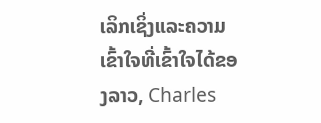ເລິກເຊິ່ງແລະຄວາມເຂົ້າໃຈທີ່ເຂົ້າໃຈໄດ້ຂອງລາວ, Charles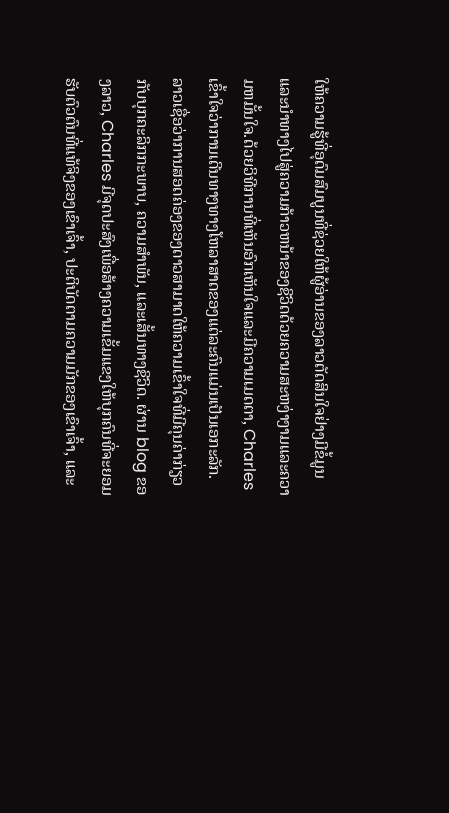ໃຫ້ຄວາມຮູ້ທີ່ອຸດົມສົມບູນທີ່ຊ່ວຍໃຫ້ຜູ້ອ່ານຂອງລາວຕັດສິນໃຈຢ່າງມີຂໍ້ມູນແລະນໍາທາງໄປສູ່ຄວາມກ້າວຫນ້າຂອງຊີວິດດ້ວຍຄວາມສະຫງ່າງາມແລະຄວາມຫມັ້ນໃຈ.ດ້ວຍວິທີການທີ່ເຫັນອົກເຫັນໃຈແລະມີຄວາມເມດຕາ, Charles ເຂົ້າໃຈວ່າການເດີນທາງທາງໂຫລາສາດຂອງແຕ່ລະຄົນແມ່ນເປັນເອກະລັກ. ລາວເຊື່ອວ່າການສອດຄ່ອງຂອງດາວສາມາດໃຫ້ຄວາມເຂົ້າໃຈທີ່ມີຄຸນຄ່າກ່ຽວກັບບຸກຄະລິກກະພາບ, ຄວາມສໍາພັນ, ແລະເສັ້ນທາງຊີວິດ. ຜ່ານ blog ຂອງລາວ, Charles ມີຈຸດປະສົງເພື່ອສ້າງຄວາມເຂັ້ມແຂງໃຫ້ບຸກຄົນທີ່ຈະຍອມຮັບຕົວຕົນທີ່ແທ້ຈິງຂອງເຂົາເຈົ້າ, ປະຕິບັດຕາມຄວາມມັກຂອງເຂົາເຈົ້າ, ແລະ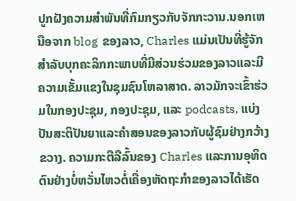ປູກຝັງຄວາມສໍາພັນທີ່ກົມກຽວກັບຈັກກະວານ.ນອກເຫນືອຈາກ blog ຂອງລາວ, Charles ແມ່ນເປັນທີ່ຮູ້ຈັກສໍາລັບບຸກຄະລິກກະພາບທີ່ມີສ່ວນຮ່ວມຂອງລາວແລະມີຄວາມເຂັ້ມແຂງໃນຊຸມຊົນໂຫລາສາດ. ລາວມັກຈະເຂົ້າຮ່ວມໃນກອງປະຊຸມ, ກອງປະຊຸມ, ແລະ podcasts, ແບ່ງປັນສະຕິປັນຍາແລະຄໍາສອນຂອງລາວກັບຜູ້ຊົມຢ່າງກວ້າງຂວາງ. ຄວາມກະຕືລືລົ້ນຂອງ Charles ແລະການອຸທິດຕົນຢ່າງບໍ່ຫວັ່ນໄຫວຕໍ່ເຄື່ອງຫັດຖະກໍາຂອງລາວໄດ້ເຮັດ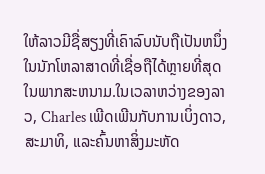ໃຫ້ລາວມີຊື່ສຽງທີ່ເຄົາລົບນັບຖືເປັນຫນຶ່ງໃນນັກໂຫລາສາດທີ່ເຊື່ອຖືໄດ້ຫຼາຍທີ່ສຸດໃນພາກສະຫນາມ.ໃນເວລາຫວ່າງຂອງລາວ, Charles ເພີດເພີນກັບການເບິ່ງດາວ, ສະມາທິ, ແລະຄົ້ນຫາສິ່ງມະຫັດ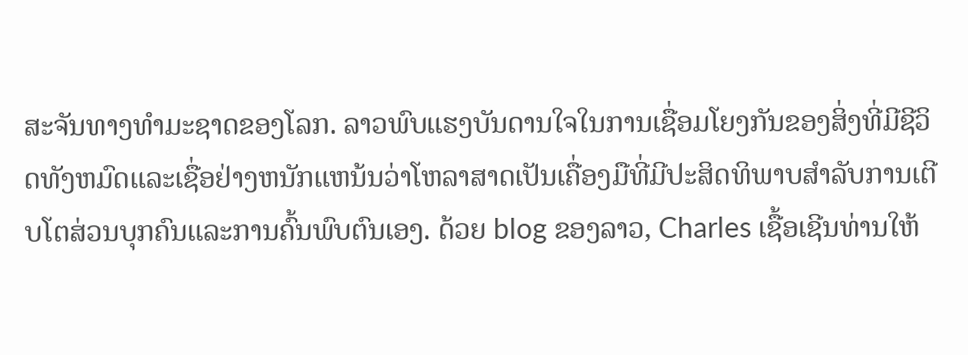ສະຈັນທາງທໍາມະຊາດຂອງໂລກ. ລາວພົບແຮງບັນດານໃຈໃນການເຊື່ອມໂຍງກັນຂອງສິ່ງທີ່ມີຊີວິດທັງຫມົດແລະເຊື່ອຢ່າງຫນັກແຫນ້ນວ່າໂຫລາສາດເປັນເຄື່ອງມືທີ່ມີປະສິດທິພາບສໍາລັບການເຕີບໂຕສ່ວນບຸກຄົນແລະການຄົ້ນພົບຕົນເອງ. ດ້ວຍ blog ຂອງລາວ, Charles ເຊື້ອເຊີນທ່ານໃຫ້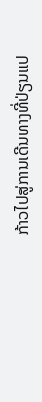ກ້າວໄປສູ່ການເດີນທາງທີ່ປ່ຽນແປ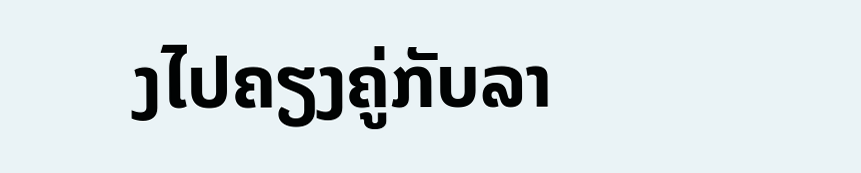ງໄປຄຽງຄູ່ກັບລາ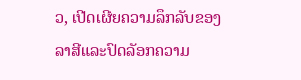ວ, ເປີດເຜີຍຄວາມລຶກລັບຂອງລາສີແລະປົດລັອກຄວາມ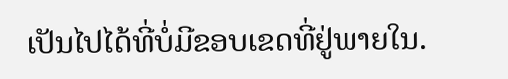ເປັນໄປໄດ້ທີ່ບໍ່ມີຂອບເຂດທີ່ຢູ່ພາຍໃນ.